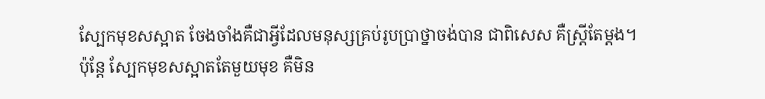ស្បែកមុខសស្អាត ចែងចាំងគឺជាអ្វីដែលមនុស្សគ្រប់រូបប្រាថ្នាចង់បាន ជាពិសេស គឺស្រី្តតែម្តង។
ប៉ុន្តែ ស្បែកមុខសស្អាតតែមួយមុខ គឺមិន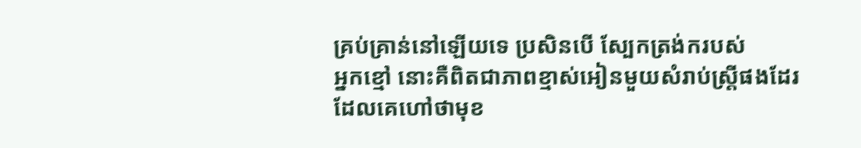គ្រប់គ្រាន់នៅឡើយទេ ប្រសិនបើ ស្បែកត្រង់ករបស់
អ្នកខ្មៅ នោះគឺពិតជាភាពខ្មាស់អៀនមួយសំរាប់ស្រ្តីផងដែរ ដែលគេហៅថាមុខ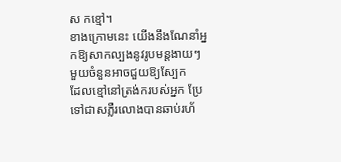ស កខ្មៅ។
ខាងក្រោមនេះ យើងនឹងណែនាំអ្នកឱ្យសាកល្បងនូវរូបមន្តងាយៗ មួយចំនួនអាចជួយឱ្យស្បែក
ដែលខ្មៅនៅត្រង់ករបស់អ្នក ប្រែទៅជាសភ្លឺរលោងបានឆាប់រហ័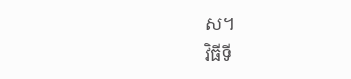ស។
វិធីទី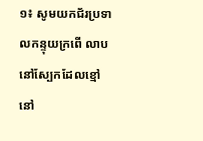១៖ សូមយកជ័រប្រទាលកន្ទុយក្រពើ លាបនៅស្បែកដែលខ្មៅ នៅ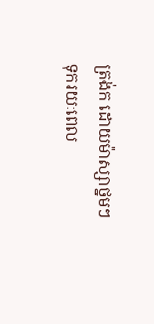ត្រង់ក ដោយម៉ាស្សាថ្នមៗ
ទុករយៈពេល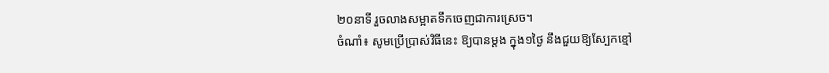២០នាទី រួចលាងសម្អាតទឹកចេញជាការស្រេច។
ចំណាំ៖ សូមប្រើប្រាស់វិធីនេះ ឱ្យបានម្តង ក្នុង១ថ្ងៃ នឹងជួយឱ្យស្បែកខ្មៅ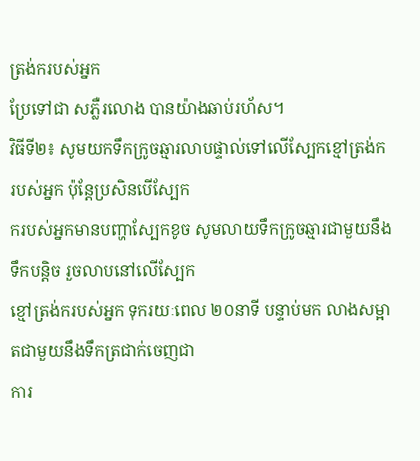ត្រង់ករបស់អ្នក
ប្រែទៅជា សភ្លឺរលោង បានយ៉ាងឆាប់រហ័ស។
វិធីទី២៖ សូមយកទឹកក្រូចឆ្មារលាបផ្ទាល់ទៅលើស្បែកខ្មៅត្រង់ក របស់អ្នក ប៉ុន្តែប្រសិនបើស្បែក
ករបស់អ្នកមានបញ្ហាស្បែកខូច សូមលាយទឹកក្រូចឆ្មារជាមួយនឹងទឹកបន្តិច រួចលាបនៅលើស្បែក
ខ្មៅត្រង់ករបស់អ្នក ទុករយៈពេល ២០នាទី បន្ទាប់មក លាងសម្អាតជាមួយនឹងទឹកត្រជាក់ចេញជា
ការ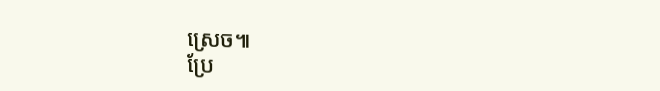ស្រេច៕
ប្រែ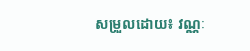សម្រួលដោយ៖ វណ្ណៈ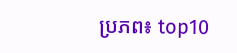ប្រភព៖ top10